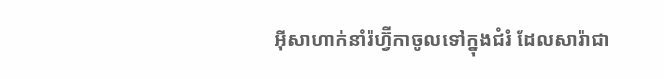អ៊ីសាហាក់នាំរ៉ហ្វ៊ីកាចូលទៅក្នុងជំរំ ដែលសារ៉ាជា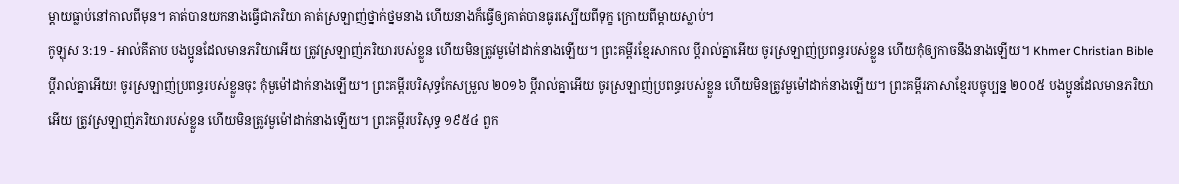ម្តាយធ្លាប់នៅកាលពីមុន។ គាត់បានយកនាងធ្វើជាភរិយា គាត់ស្រឡាញ់ថ្នាក់ថ្នមនាង ហើយនាងក៏ធ្វើឲ្យគាត់បានធូរស្បើយពីទុក្ខ ក្រោយពីម្តាយស្លាប់។
កូឡុស 3:19 - អាល់គីតាប បងប្អូនដែលមានភរិយាអើយ ត្រូវស្រឡាញ់ភរិយារបស់ខ្លួន ហើយមិនត្រូវមួម៉ៅដាក់នាងឡើយ។ ព្រះគម្ពីរខ្មែរសាកល ប្ដីរាល់គ្នាអើយ ចូរស្រឡាញ់ប្រពន្ធរបស់ខ្លួន ហើយកុំឲ្យកាចនឹងនាងឡើយ។ Khmer Christian Bible ប្ដីរាល់គ្នាអើយ! ចូរស្រឡាញ់ប្រពន្ធរបស់ខ្លួនចុះ កុំមួម៉ៅដាក់នាងឡើយ។ ព្រះគម្ពីរបរិសុទ្ធកែសម្រួល ២០១៦ ប្ដីរាល់គ្នាអើយ ចូរស្រឡាញ់ប្រពន្ធរបស់ខ្លួន ហើយមិនត្រូវមួម៉ៅដាក់នាងឡើយ។ ព្រះគម្ពីរភាសាខ្មែរបច្ចុប្បន្ន ២០០៥ បងប្អូនដែលមានភរិយាអើយ ត្រូវស្រឡាញ់ភរិយារបស់ខ្លួន ហើយមិនត្រូវមួម៉ៅដាក់នាងឡើយ។ ព្រះគម្ពីរបរិសុទ្ធ ១៩៥៤ ពួក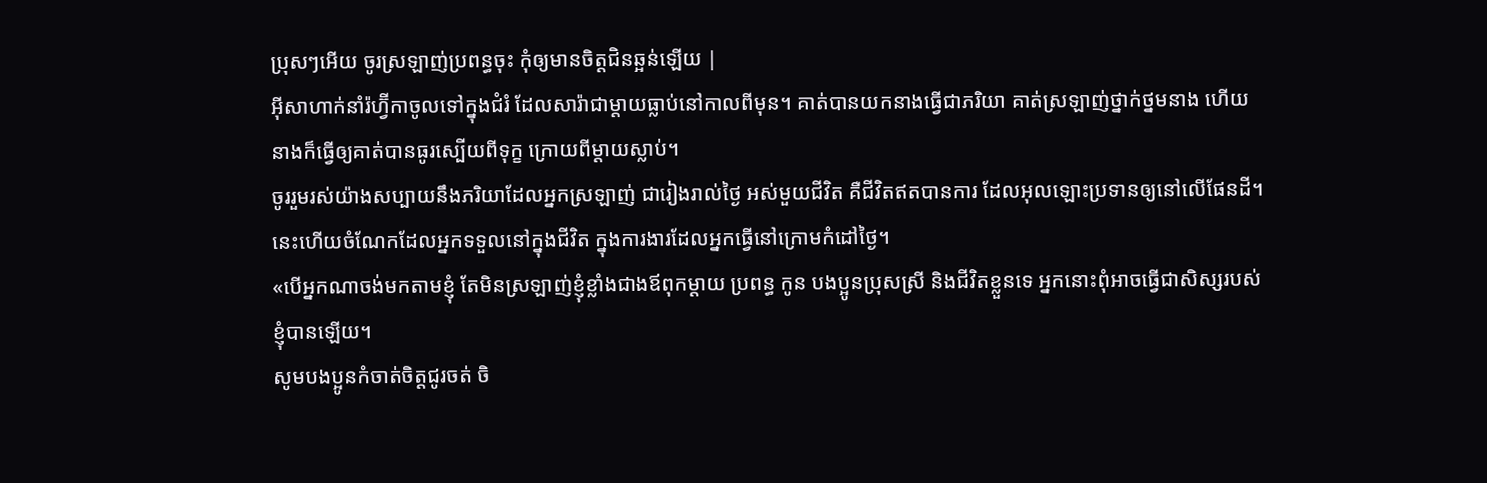ប្រុសៗអើយ ចូរស្រឡាញ់ប្រពន្ធចុះ កុំឲ្យមានចិត្តជិនឆ្អន់ឡើយ |
អ៊ីសាហាក់នាំរ៉ហ្វ៊ីកាចូលទៅក្នុងជំរំ ដែលសារ៉ាជាម្តាយធ្លាប់នៅកាលពីមុន។ គាត់បានយកនាងធ្វើជាភរិយា គាត់ស្រឡាញ់ថ្នាក់ថ្នមនាង ហើយនាងក៏ធ្វើឲ្យគាត់បានធូរស្បើយពីទុក្ខ ក្រោយពីម្តាយស្លាប់។
ចូររួមរស់យ៉ាងសប្បាយនឹងភរិយាដែលអ្នកស្រឡាញ់ ជារៀងរាល់ថ្ងៃ អស់មួយជីវិត គឺជីវិតឥតបានការ ដែលអុលឡោះប្រទានឲ្យនៅលើផែនដី។ នេះហើយចំណែកដែលអ្នកទទួលនៅក្នុងជីវិត ក្នុងការងារដែលអ្នកធ្វើនៅក្រោមកំដៅថ្ងៃ។
«បើអ្នកណាចង់មកតាមខ្ញុំ តែមិនស្រឡាញ់ខ្ញុំខ្លាំងជាងឪពុកម្ដាយ ប្រពន្ធ កូន បងប្អូនប្រុសស្រី និងជីវិតខ្លួនទេ អ្នកនោះពុំអាចធ្វើជាសិស្សរបស់ខ្ញុំបានឡើយ។
សូមបងប្អូនកំចាត់ចិត្ដជូរចត់ ចិ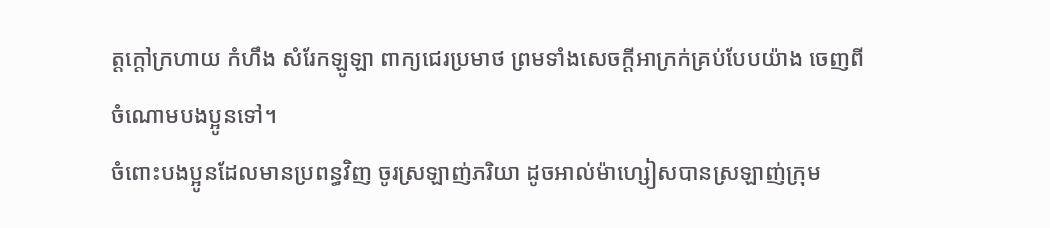ត្ដក្ដៅក្រហាយ កំហឹង សំរែកឡូឡា ពាក្យជេរប្រមាថ ព្រមទាំងសេចក្ដីអាក្រក់គ្រប់បែបយ៉ាង ចេញពីចំណោមបងប្អូនទៅ។
ចំពោះបងប្អូនដែលមានប្រពន្ធវិញ ចូរស្រឡាញ់ភរិយា ដូចអាល់ម៉ាហ្សៀសបានស្រឡាញ់ក្រុម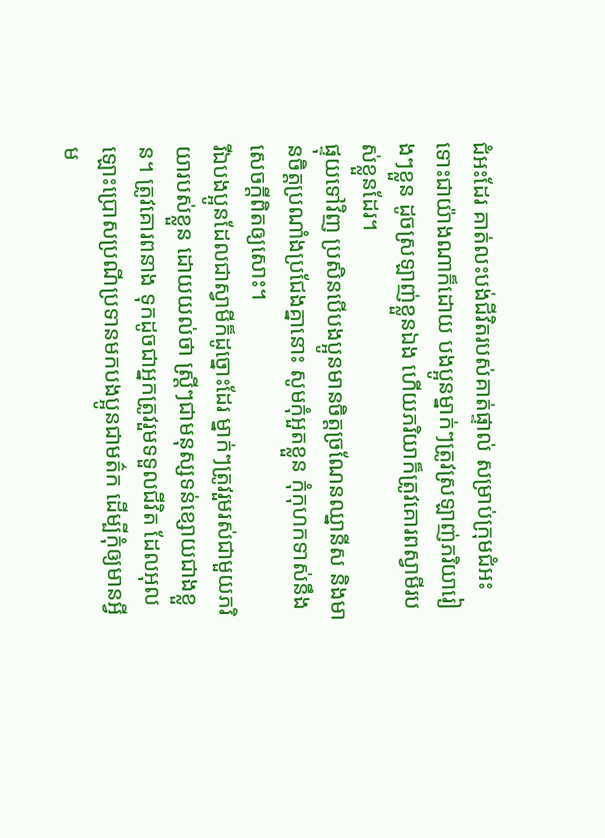ជំអះដែរ គាត់លះបង់ជីវិតរបស់គាត់ផ្ទាល់ សម្រាប់ក្រុមជំអះ
ទោះជាយ៉ាងណាក៏ដោយ បងប្អូនម្នាក់ៗត្រូវស្រឡាញ់ភរិយារៀងៗខ្លួន ដូចស្រឡាញ់ខ្លួនឯង ហើយភរិយាក៏ត្រូវគោរពស្វាមីរបស់ខ្លួនដែរ។
ផ្ទុយទៅវិញ ប្រសិនបើបងប្អូនមានចិត្ដច្រណែនឈ្នានីស និងមានចិត្ដប្រណាំងប្រជែងគ្នានោះ សូមកុំអួតខ្លួន កុំកុហកទាស់នឹងសេចក្ដីពិតឲ្យសោះ។
រីឯបងប្អូនដែលជាស្វាមីក៏ដូច្នោះដែរ ម្នាក់ៗត្រូវរួមរស់ជាមួយភរិយារបស់ខ្លួន ដោយយល់ថា ស្ដ្រីៗជាមនុស្សទន់ខ្សោយជាងខ្លួន។ ត្រូវគោរពនាង ទុកដូចជាអ្នកត្រូវរួមទទួលជីវិត ដែលអុលឡោះប្រោសប្រណីប្រទានមកបងប្អូនជាមត៌ក ដើម្បីកុំឲ្យមានអ្វីម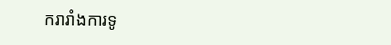ករារាំងការទូ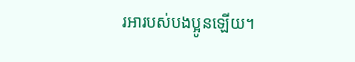រអារបស់បងប្អូនឡើយ។